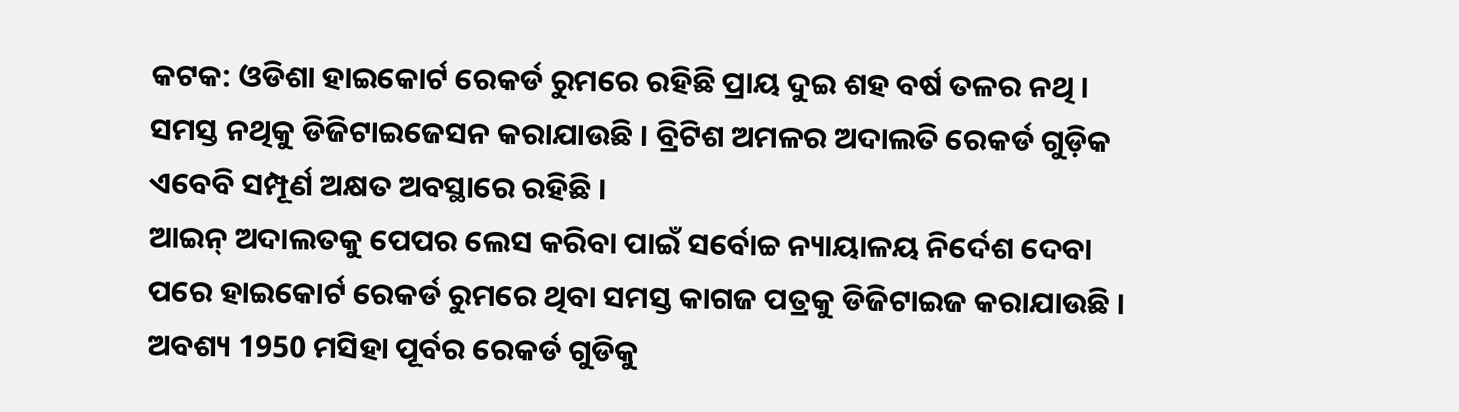କଟକ: ଓଡିଶା ହାଇକୋର୍ଟ ରେକର୍ଡ ରୁମରେ ରହିଛି ପ୍ରାୟ ଦୁଇ ଶହ ବର୍ଷ ତଳର ନଥି । ସମସ୍ତ ନଥିକୁ ଡିଜିଟାଇଜେସନ କରାଯାଉଛି । ବ୍ରିଟିଶ ଅମଳର ଅଦାଲତି ରେକର୍ଡ ଗୁଡ଼ିକ ଏବେବି ସମ୍ପୂର୍ଣ ଅକ୍ଷତ ଅବସ୍ଥାରେ ରହିଛି ।
ଆଇନ୍ ଅଦାଲତକୁ ପେପର ଲେସ କରିବା ପାଇଁ ସର୍ବୋଚ୍ଚ ନ୍ୟାୟାଳୟ ନିର୍ଦେଶ ଦେବା ପରେ ହାଇକୋର୍ଟ ରେକର୍ଡ ରୁମରେ ଥିବା ସମସ୍ତ କାଗଜ ପତ୍ରକୁ ଡିଜିଟାଇଜ କରାଯାଉଛି । ଅବଶ୍ୟ 1950 ମସିହା ପୂର୍ବର ରେକର୍ଡ ଗୁଡିକୁ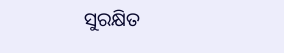ସୁରକ୍ଷିତ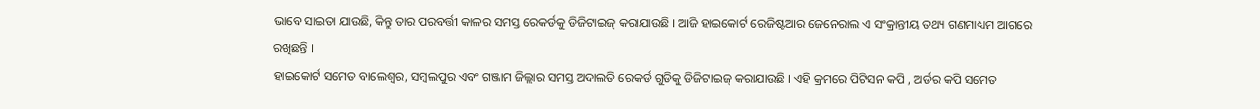ଭାବେ ସାଇତା ଯାଉଛି, କିନ୍ତୁ ତାର ପରବର୍ତ୍ତୀ କାଳର ସମସ୍ତ ରେକର୍ଡକୁ ଡିଜିଟାଇଜ୍ କରାଯାଉଛି । ଆଜି ହାଇକୋର୍ଟ ରେଜିଷ୍ଟଆର ଜେନେରାଲ ଏ ସଂକ୍ରାନ୍ତୀୟ ତଥ୍ୟ ଗଣମାଧ୍ୟମ ଆଗରେ ରଖିଛନ୍ତି ।
ହାଇକୋର୍ଟ ସମେତ ବାଲେଶ୍ଵର, ସମ୍ବଲପୁର ଏବଂ ଗଞ୍ଜାମ ଜିଲ୍ଲାର ସମସ୍ତ ଅଦାଲତି ରେକର୍ଡ ଗୁଡିକୁ ଡିଜିଟାଇଜ୍ କରାଯାଉଛି । ଏହି କ୍ରମରେ ପିଟିସନ କପି , ଅର୍ଡର କପି ସମେତ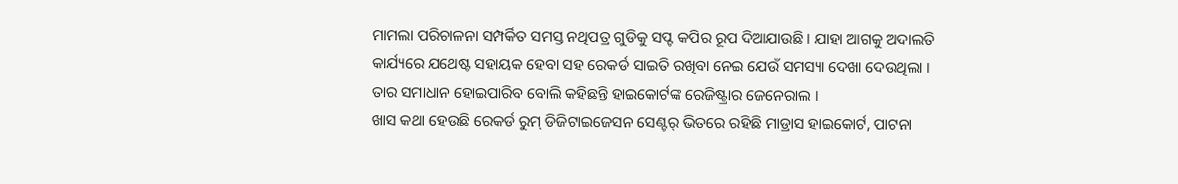ମାମଲା ପରିଚାଳନା ସମ୍ପର୍କିତ ସମସ୍ତ ନଥିପତ୍ର ଗୁଡିକୁ ସପ୍ଟ କପିର ରୂପ ଦିଆଯାଉଛି । ଯାହା ଆଗକୁ ଅଦାଲତି କାର୍ଯ୍ୟରେ ଯଥେଷ୍ଟ ସହାୟକ ହେବା ସହ ରେକର୍ଡ ସାଇତି ରଖିବା ନେଇ ଯେଉଁ ସମସ୍ୟା ଦେଖା ଦେଉଥିଲା । ତାର ସମାଧାନ ହୋଇପାରିବ ବୋଲି କହିଛନ୍ତି ହାଇକୋର୍ଟଙ୍କ ରେଜିଷ୍ଟ୍ରାର ଜେନେରାଲ ।
ଖାସ କଥା ହେଉଛି ରେକର୍ଡ ରୁମ୍ ଡିଜିଟାଇଜେସନ ସେଣ୍ଟର୍ ଭିତରେ ରହିଛି ମାଡ୍ରାସ ହାଇକୋର୍ଟ, ପାଟନା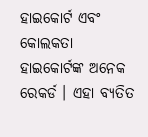ହାଇକୋର୍ଟ ଏବଂ କୋଲକତା ହାଇକୋର୍ଟଙ୍କ ଅନେକ ରେକର୍ଡ । ଏହା ବ୍ୟତିତ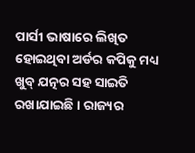ପାର୍ସୀ ଭାଷାରେ ଲିଖିତ ହୋଇଥିବା ଅର୍ଡର କପିକୁ ମଧ୍ୟ ଖୁବ୍ ଯତ୍ନର ସହ ସାଇତି ରଖାଯାଇଛି । ରାଜ୍ୟର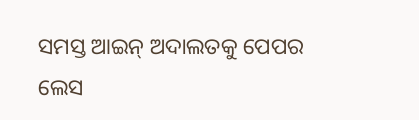ସମସ୍ତ ଆଇନ୍ ଅଦାଲତକୁ ପେପର ଲେସ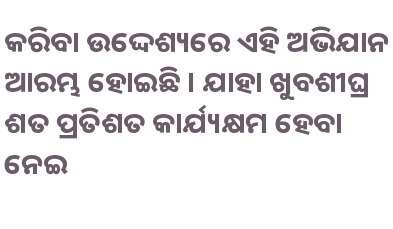କରିବା ଉଦ୍ଦେଶ୍ୟରେ ଏହି ଅଭିଯାନ ଆରମ୍ଭ ହୋଇଛି । ଯାହା ଖୁବଶୀଘ୍ର ଶତ ପ୍ରତିଶତ କାର୍ଯ୍ୟକ୍ଷମ ହେବା ନେଇ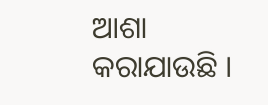ଆଶା କରାଯାଉଛି ।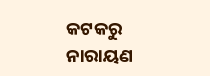କଟକରୁ ନାରାୟଣ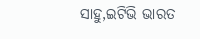ସାହୁ,ଇଟିଭି ଭାରତ